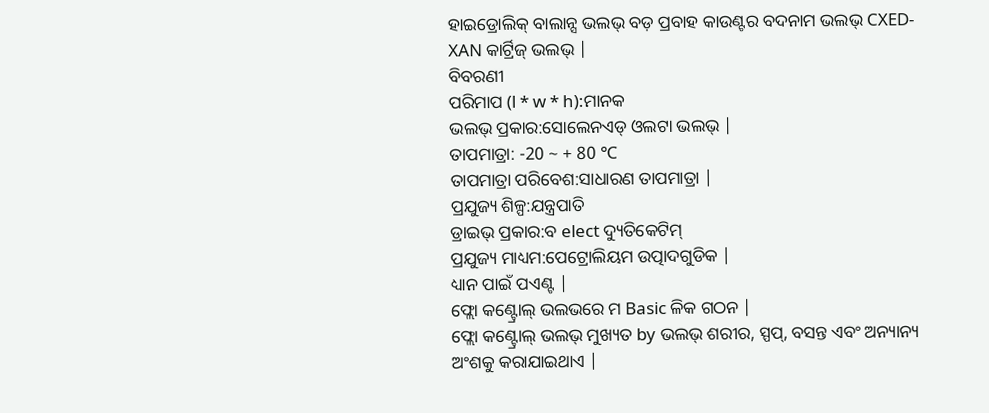ହାଇଡ୍ରୋଲିକ୍ ବାଲାନ୍ସ ଭଲଭ୍ ବଡ଼ ପ୍ରବାହ କାଉଣ୍ଟର ବଦନାମ ଭଲଭ୍ CXED-XAN କାର୍ଟ୍ରିଜ୍ ଭଲଭ୍ |
ବିବରଣୀ
ପରିମାପ (l * w * h):ମାନକ
ଭଲଭ୍ ପ୍ରକାର:ସୋଲେନଏଡ୍ ଓଲଟା ଭଲଭ୍ |
ତାପମାତ୍ରା: -20 ~ + 80 ℃
ତାପମାତ୍ରା ପରିବେଶ:ସାଧାରଣ ତାପମାତ୍ରା |
ପ୍ରଯୁଜ୍ୟ ଶିଳ୍ପ:ଯନ୍ତ୍ରପାତି
ଡ୍ରାଇଭ୍ ପ୍ରକାର:ବ elect ଦ୍ୟୁତିକେଟିମ୍
ପ୍ରଯୁଜ୍ୟ ମାଧ୍ୟମ:ପେଟ୍ରୋଲିୟମ ଉତ୍ପାଦଗୁଡିକ |
ଧ୍ୟାନ ପାଇଁ ପଏଣ୍ଟ |
ଫ୍ଲୋ କଣ୍ଟ୍ରୋଲ୍ ଭଲଭରେ ମ Basic ଳିକ ଗଠନ |
ଫ୍ଲୋ କଣ୍ଟ୍ରୋଲ୍ ଭଲଭ୍ ମୁଖ୍ୟତ by ଭଲଭ୍ ଶରୀର, ସ୍ପପ୍, ବସନ୍ତ ଏବଂ ଅନ୍ୟାନ୍ୟ ଅଂଶକୁ କରାଯାଇଥାଏ |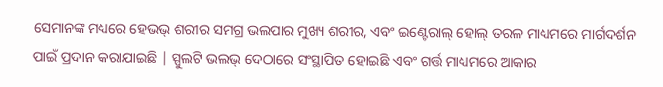ସେମାନଙ୍କ ମଧ୍ୟରେ ହେଭଭ୍ ଶରୀର ସମଗ୍ର ଭଲପାର ମୁଖ୍ୟ ଶରୀର, ଏବଂ ଇଣ୍ଟେରାଲ୍ ହୋଲ୍ ତରଳ ମାଧ୍ୟମରେ ମାର୍ଗଦର୍ଶନ ପାଇଁ ପ୍ରଦାନ କରାଯାଇଛି | ସ୍ପୁଲଟି ଭଲଭ୍ ଦେଠାରେ ସଂସ୍ଥାପିତ ହୋଇଛି ଏବଂ ଗର୍ତ୍ତ ମାଧ୍ୟମରେ ଆକାର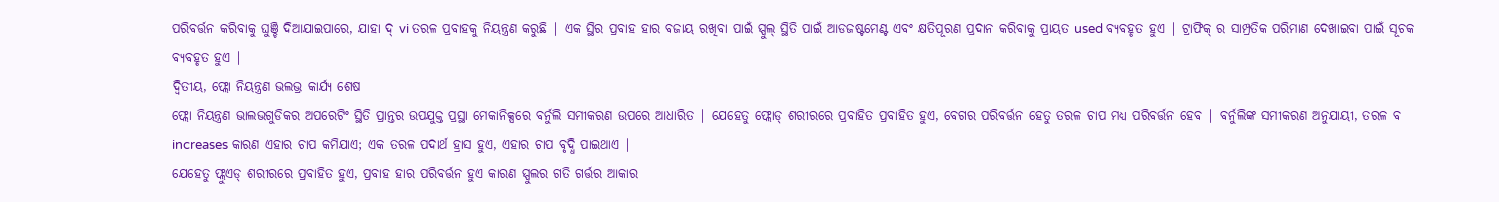ପରିବର୍ତ୍ତନ କରିବାକୁ ଘୁଞ୍ଚି ଦିଆଯାଇପାରେ, ଯାହା ଦ୍ vi ତରଳ ପ୍ରବାହକୁ ନିୟନ୍ତ୍ରଣ କରୁଛି | ଏକ ସ୍ଥିର ପ୍ରବାହ ହାର ବଜାୟ ରଖିବା ପାଇଁ ସ୍ପୁଲ୍ ସ୍ଥିତି ପାଇଁ ଆଡଜଷ୍ଟମେଣ୍ଟ ଏବଂ କ୍ଷତିପୂରଣ ପ୍ରଦାନ କରିବାକୁ ପ୍ରାୟତ used ବ୍ୟବହୃତ ହୁଏ | ଟ୍ରାଫିକ୍ ର ସାମ୍ପ୍ରତିକ ପରିମାଣ ଦେଖାଇବା ପାଇଁ ସୂଚକ ବ୍ୟବହୃତ ହୁଏ |
ଦ୍ୱିତୀୟ, ଫ୍ଲୋ ନିୟନ୍ତ୍ରଣ ଭଲଭ୍ର କାର୍ଯ୍ୟ ଶେଷ
ଫ୍ଲୋ ନିୟନ୍ତ୍ରଣ ଭାଲଭଗୁଡିକର ଅପରେଟିଂ ସ୍ଥିତି ପ୍ରାନ୍ତର ଉପଯୁକ୍ତ ପ୍ରସ୍ଥା ମେକାନିକ୍ସରେ ବର୍ନୁଲି ସମୀକରଣ ଉପରେ ଆଧାରିତ | ଯେହେତୁ ଫ୍ଲୋଡ୍ ଶରୀରରେ ପ୍ରବାହିତ ପ୍ରବାହିତ ହୁଏ, ବେଗର ପରିବର୍ତ୍ତନ ହେତୁ ତରଳ ଚାପ ମଧ୍ୟ ପରିବର୍ତ୍ତନ ହେବ | ବର୍ନୁଲିଙ୍କ ସମୀକରଣ ଅନୁଯାୟୀ, ତରଳ ବ increases କାରଣ ଏହାର ଚାପ କମିଯାଏ; ଏକ ତରଳ ପଦାର୍ଥ ହ୍ରାସ ହୁଏ, ଏହାର ଚାପ ବୃଦ୍ଧି ପାଇଥାଏ |
ଯେହେତୁ ଫ୍ଲୁଏଡ୍ ଶରୀରରେ ପ୍ରବାହିତ ହୁଏ, ପ୍ରବାହ ହାର ପରିବର୍ତ୍ତନ ହୁଏ କାରଣ ସ୍ପୁଲର ଗତି ଗର୍ତ୍ତର ଆକାର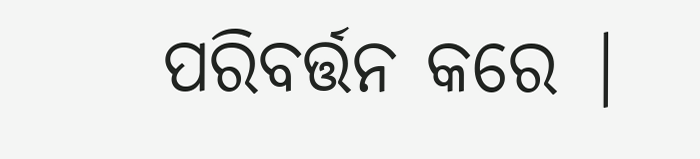ପରିବର୍ତ୍ତନ କରେ |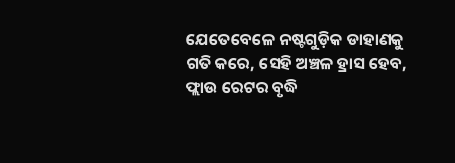ଯେତେବେଳେ ନଷ୍ଟଗୁଡ଼ିକ ଡାହାଣକୁ ଗତି କରେ, ସେହି ଅଞ୍ଚଳ ହ୍ରାସ ହେବ, ଫ୍ଲାଉ ରେଟର ବୃଦ୍ଧି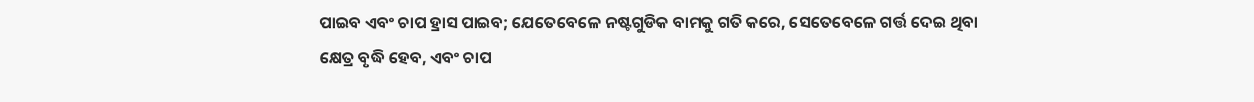ପାଇବ ଏବଂ ଚାପ ହ୍ରାସ ପାଇବ; ଯେତେବେଳେ ନଷ୍ଟଗୁଡିକ ବାମକୁ ଗତି କରେ, ସେତେବେଳେ ଗର୍ତ୍ତ ଦେଇ ଥିବା କ୍ଷେତ୍ର ବୃଦ୍ଧି ହେବ, ଏବଂ ଚାପ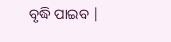ବୃଦ୍ଧି ପାଇବ |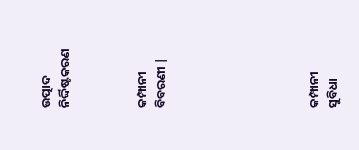ଉତ୍ପାଦ ନିର୍ଦ୍ଦିଷ୍ଟକରଣ



କମ୍ପାନୀ ବିବରଣୀ |







କମ୍ପାନୀ ସୁବିଧା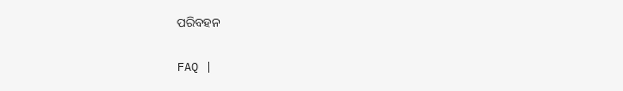ପରିବହନ

FAQ |